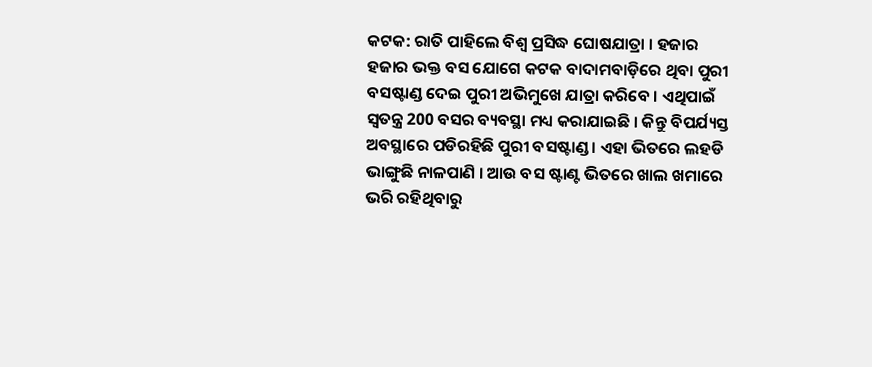କଟକ: ରାତି ପାହିଲେ ବିଶ୍ବ ପ୍ରସିଦ୍ଧ ଘୋଷଯାତ୍ରା । ହଜାର ହଜାର ଭକ୍ତ ବସ ଯୋଗେ କଟକ ବାଦାମବାଡ଼ିରେ ଥିବା ପୁରୀ ବସଷ୍ଟାଣ୍ଡ ଦେଇ ପୁରୀ ଅଭିମୁଖେ ଯାତ୍ରା କରିବେ । ଏଥିପାଇଁ ସ୍ବତନ୍ତ୍ର 200 ବସର ବ୍ୟବସ୍ଥା ମଧ୍ୟ କରାଯାଇଛି । କିନ୍ତୁ ବିପର୍ଯ୍ୟସ୍ତ ଅବସ୍ଥାରେ ପଡିରହିଛି ପୁରୀ ବସଷ୍ଟାଣ୍ଡ । ଏହା ଭିତରେ ଲହଡି ଭାଙ୍ଗୁଛି ନାଳପାଣି । ଆଉ ବସ ଷ୍ଟାଣ୍ଟ ଭିତରେ ଖାଲ ଖମାରେ ଭରି ରହିଥିବାରୁ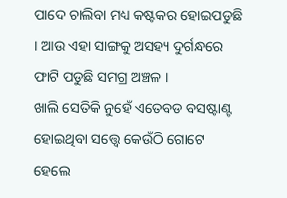ପାଦେ ଚାଲିବା ମଧ୍ୟ କଷ୍ଟକର ହୋଇପଡୁଛି । ଆଉ ଏହା ସାଙ୍ଗକୁ ଅସହ୍ୟ ଦୁର୍ଗନ୍ଧରେ ଫାଟି ପଡୁଛି ସମଗ୍ର ଅଞ୍ଚଳ ।
ଖାଲି ସେତିକି ନୁହେଁ ଏତେବଡ ବସଷ୍ଟାଣ୍ଟ ହୋଇଥିବା ସତ୍ତ୍ବେ କେଉଁଠି ଗୋଟେ ହେଲେ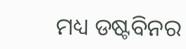ମଧ୍ୟ ଡଷ୍ଟବିନର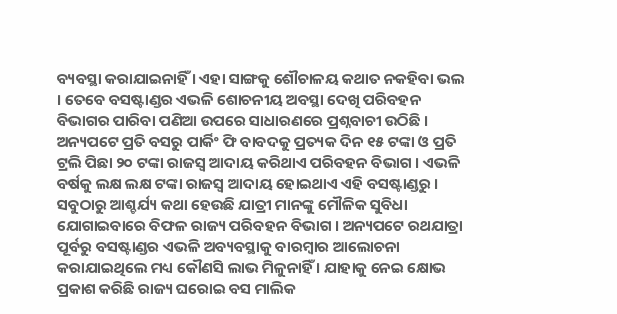ବ୍ୟବସ୍ଥା କରାଯାଇନାହିଁ । ଏହା ସାଙ୍ଗକୁ ଶୌଚାଳୟ କଥାତ ନକହିବା ଭଲ । ତେବେ ବସଷ୍ଟାଣ୍ଡର ଏଭଳି ଶୋଚନୀୟ ଅବସ୍ଥା ଦେଖି ପରିବହନ ବିଭାଗର ପାରିବା ପଣିଆ ଉପରେ ସାଧାରଣରେ ପ୍ରଶ୍ନବାଚୀ ଉଠିଛି ।
ଅନ୍ୟପଟେ ପ୍ରତି ବସରୁ ପାର୍କିଂ ଫି ବାବଦକୁ ପ୍ରତ୍ୟକ ଦିନ ୧୫ ଟଙ୍କା ଓ ପ୍ରତି ଟ୍ରଲି ପିଛା ୨୦ ଟଙ୍କା ରାଜସ୍ବ ଆଦାୟ କରିଥାଏ ପରିବହନ ବିଭାଗ । ଏଭଳି ବର୍ଷକୁ ଲକ୍ଷ ଲକ୍ଷ ଟଙ୍କା ରାଜସ୍ବ ଆଦାୟ ହୋଇଥାଏ ଏହି ବସଷ୍ଟାଣ୍ଡରୁ । ସବୁଠାରୁ ଆଶ୍ଚର୍ଯ୍ୟ କଥା ହେଉଛି ଯାତ୍ରୀ ମାନଙ୍କୁ ମୌଳିକ ସୁବିଧା ଯୋଗାଇବାରେ ବିଫଳ ରାଜ୍ୟ ପରିବହନ ବିଭାଗ । ଅନ୍ୟପଟେ ରଥଯାତ୍ରା ପୂର୍ବରୁ ବସଷ୍ଟାଣ୍ଡର ଏଭଳି ଅବ୍ୟବସ୍ଥାକୁ ବାରମ୍ବାର ଆଲୋଚନା କରାଯାଇଥିଲେ ମଧ୍ୟ କୌଣସି ଲାଭ ମିଳୁନାହିଁ । ଯାହାକୁ ନେଇ କ୍ଷୋଭ ପ୍ରକାଶ କରିଛି ରାଜ୍ୟ ଘରୋଇ ବସ ମାଲିକ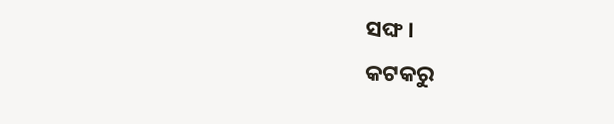ସଙ୍ଘ ।
କଟକରୁ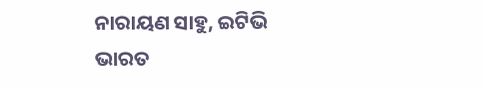ନାରାୟଣ ସାହୁ, ଇଟିଭି ଭାରତ